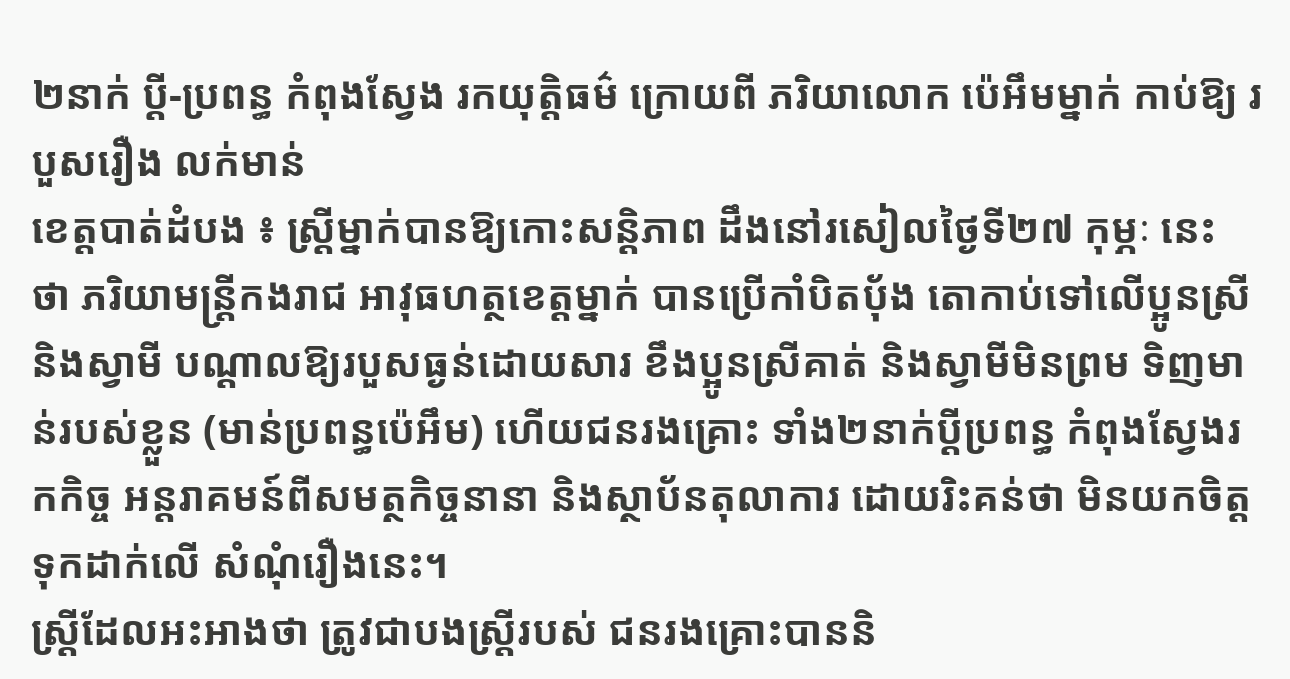២នាក់ ប្ដី-ប្រពន្ធ កំពុងស្វែង រកយុត្តិធម៌ ក្រោយពី ភរិយាលោក ប៉េអឹមម្នាក់ កាប់ឱ្យ របួសរឿង លក់មាន់
ខេត្តបាត់ដំបង ៖ ស្ត្រីម្នាក់បានឱ្យកោះសន្តិភាព ដឹងនៅរសៀលថ្ងៃទី២៧ កុម្ភៈ នេះ ថា ភរិយាមន្ត្រីកងរាជ អាវុធហត្ថខេត្តម្នាក់ បានប្រើកាំបិតប៉័ង តោកាប់ទៅលើប្អូនស្រី និងស្វាមី បណ្ដាលឱ្យរបួសធ្ងន់ដោយសារ ខឹងប្អូនស្រីគាត់ និងស្វាមីមិនព្រម ទិញមាន់របស់ខ្លួន (មាន់ប្រពន្ធប៉េអឹម) ហើយជនរងគ្រោះ ទាំង២នាក់ប្ដីប្រពន្ធ កំពុងស្វែងរកកិច្ច អន្តរាគមន៍ពីសមត្ថកិច្ចនានា និងស្ថាប័នតុលាការ ដោយរិះគន់ថា មិនយកចិត្តទុកដាក់លើ សំណុំរឿងនេះ។
ស្ត្រីដែលអះអាងថា ត្រូវជាបងស្ត្រីរបស់ ជនរងគ្រោះបាននិ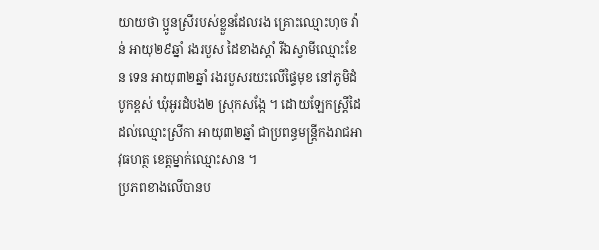យាយថា ប្អូនស្រីរបស់ខ្លួនដែលរង គ្រោះឈ្មោះហុច វ៉ាន់ អាយុ២៩ឆ្នាំ រងរបួស ដៃខាងស្ដាំ រីឯស្វាមីឈ្មោះខែន ទេន អាយុ៣២ឆ្នាំ រងរបួសរយះលើផ្ទៃមុខ នៅភូមិដំបូកខ្ពស់ ឃុំអូរដំបង២ ស្រុកសង្កែ ។ ដោយឡែកស្ត្រីដៃដល់ឈ្មោះស្រីកា អាយុ៣២ឆ្នាំ ជាប្រពន្ធមន្ត្រីកងរាជអាវុធហត្ថ ខេត្តម្នាក់ឈ្មោះសាន ។
ប្រភពខាងលើបានប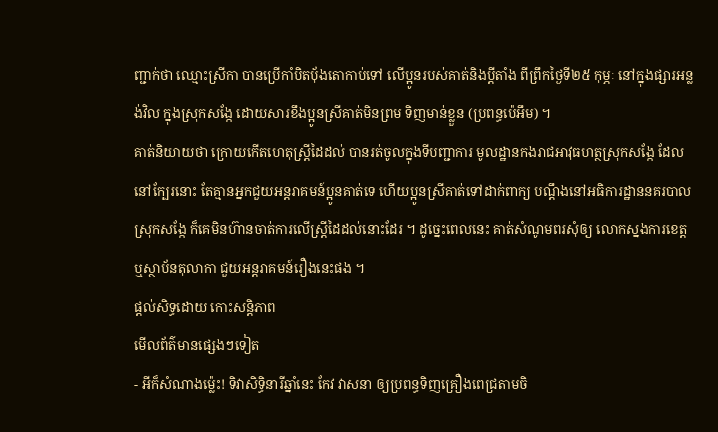ញ្ជាក់ថា ឈ្មោះស្រីកា បានប្រើកាំបិតប៉័ងតោកាប់ទៅ លើប្អូនរបស់គាត់និងប្ដីតាំង ពីព្រឹកថ្ងៃទី២៥ កុម្ភៈ នៅក្នុងផ្សារអន្លង់វិល ក្នុងស្រុកសង្កែ ដោយសារខឹងប្អូនស្រីគាត់មិនព្រម ទិញមាន់ខ្លួន (ប្រពន្ធប៉េអឹម) ។
គាត់និយាយថា ក្រោយកើតហេតុស្ត្រីដៃដល់ បានរត់ចូលក្នុងទីបញ្ជាការ មូលដ្ឋានកងរាជអាវុធហត្ថស្រុកសង្កែ ដែលនៅក្បែរនោះ តែគ្មានអ្នកជួយអន្តរាគមន៍ប្អូនគាត់ទេ ហើយប្អូនស្រីគាត់ទៅដាក់ពាក្យ បណ្ដឹងនៅអធិការដ្ឋាននគរបាល ស្រុកសង្កែ ក៏គេមិនហ៊ានចាត់ការលើស្ត្រីដៃដល់នោះដែរ ។ ដូច្នេះពេលនេះ គាត់សំណូមពរសុំឲ្យ លោកស្នងការខេត្ត ឬស្ថាប័នតុលាកា ជួយអន្តរាគមន៍រឿងនេះផង ។
ផ្តល់សិទ្ធដោយ កោះសន្តិភាព
មើលព័ត៌មានផ្សេងៗទៀត
- អីក៏សំណាងម្ល៉េះ! ទិវាសិទ្ធិនារីឆ្នាំនេះ កែវ វាសនា ឲ្យប្រពន្ធទិញគ្រឿងពេជ្រតាមចិ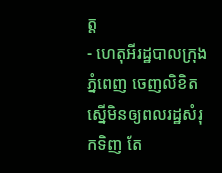ត្ត
- ហេតុអីរដ្ឋបាលក្រុងភ្នំពេញ ចេញលិខិតស្នើមិនឲ្យពលរដ្ឋសំរុកទិញ តែ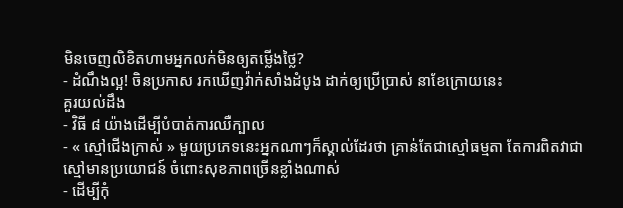មិនចេញលិខិតហាមអ្នកលក់មិនឲ្យតម្លើងថ្លៃ?
- ដំណឹងល្អ! ចិនប្រកាស រកឃើញវ៉ាក់សាំងដំបូង ដាក់ឲ្យប្រើប្រាស់ នាខែក្រោយនេះ
គួរយល់ដឹង
- វិធី ៨ យ៉ាងដើម្បីបំបាត់ការឈឺក្បាល
- « ស្មៅជើងក្រាស់ » មួយប្រភេទនេះអ្នកណាៗក៏ស្គាល់ដែរថា គ្រាន់តែជាស្មៅធម្មតា តែការពិតវាជាស្មៅមានប្រយោជន៍ ចំពោះសុខភាពច្រើនខ្លាំងណាស់
- ដើម្បីកុំ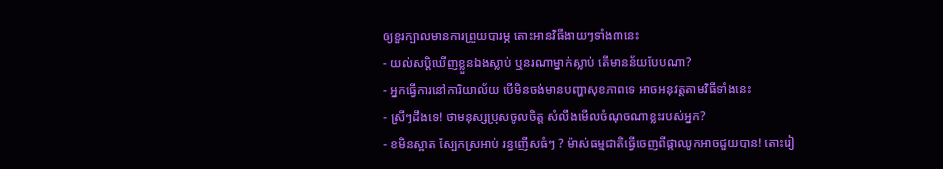ឲ្យខួរក្បាលមានការព្រួយបារម្ភ តោះអានវិធីងាយៗទាំង៣នេះ
- យល់សប្តិឃើញខ្លួនឯងស្លាប់ ឬនរណាម្នាក់ស្លាប់ តើមានន័យបែបណា?
- អ្នកធ្វើការនៅការិយាល័យ បើមិនចង់មានបញ្ហាសុខភាពទេ អាចអនុវត្តតាមវិធីទាំងនេះ
- ស្រីៗដឹងទេ! ថាមនុស្សប្រុសចូលចិត្ត សំលឹងមើលចំណុចណាខ្លះរបស់អ្នក?
- ខមិនស្អាត ស្បែកស្រអាប់ រន្ធញើសធំៗ ? ម៉ាស់ធម្មជាតិធ្វើចេញពីផ្កាឈូកអាចជួយបាន! តោះរៀ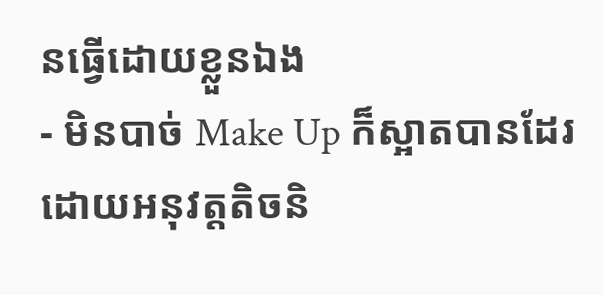នធ្វើដោយខ្លួនឯង
- មិនបាច់ Make Up ក៏ស្អាតបានដែរ ដោយអនុវត្តតិចនិ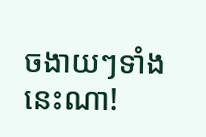ចងាយៗទាំងនេះណា!